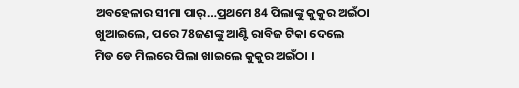ଅବହେଳାର ସୀମା ପାର୍…ପ୍ରଥମେ 84 ପିଲାଙ୍କୁ କୁକୁର ଅଇଁଠା ଖୁଆଇଲେ, ପରେ 78ଜଣଙ୍କୁ ଆଣ୍ଟି ରାବିଜ ଟିକା ଦେଲେ
ମିଡ ଡେ ମିଲରେ ପିଲା ଖାଇଲେ କୁକୁର ଅଇଁଠା ।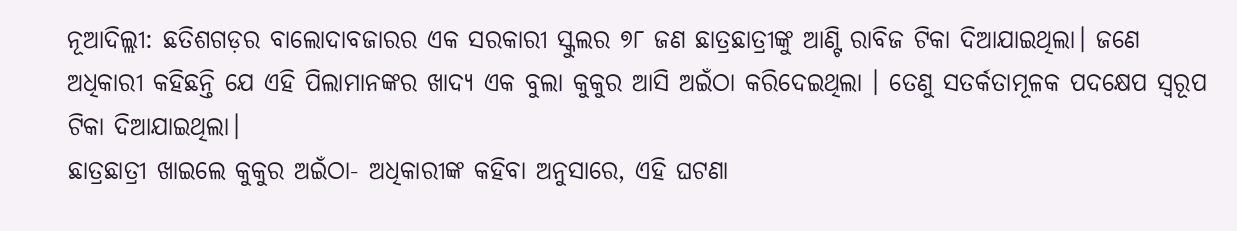ନୂଆଦିଲ୍ଲୀ: ଛତିଶଗଡ଼ର ବାଲୋଦାବଜାରର ଏକ ସରକାରୀ ସ୍କୁଲର ୭୮ ଜଣ ଛାତ୍ରଛାତ୍ରୀଙ୍କୁ ଆଣ୍ଟି ରାବିଜ ଟିକା ଦିଆଯାଇଥିଲା। ଜଣେ ଅଧିକାରୀ କହିଛନ୍ତି ଯେ ଏହି ପିଲାମାନଙ୍କର ଖାଦ୍ୟ ଏକ ବୁଲା କୁକୁର ଆସି ଅଇଁଠା କରିଦେଇଥିଲା । ତେଣୁ ସତର୍କତାମୂଳକ ପଦକ୍ଷେପ ସ୍ୱରୂପ ଟିକା ଦିଆଯାଇଥିଲା।
ଛାତ୍ରଛାତ୍ରୀ ଖାଇଲେ କୁକୁର ଅଇଁଠା- ଅଧିକାରୀଙ୍କ କହିବା ଅନୁସାରେ, ଏହି ଘଟଣା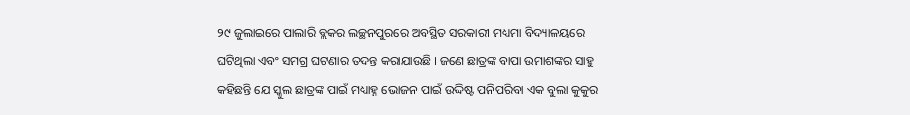୨୯ ଜୁଲାଇରେ ପାଲାରି ବ୍ଲକର ଲଚ୍ଛନପୁରରେ ଅବସ୍ଥିତ ସରକାରୀ ମଧ୍ୟମା ବିଦ୍ୟାଳୟରେ ଘଟିଥିଲା ଏବଂ ସମଗ୍ର ଘଟଣାର ତଦନ୍ତ କରାଯାଉଛି । ଜଣେ ଛାତ୍ରଙ୍କ ବାପା ଉମାଶଙ୍କର ସାହୁ କହିଛନ୍ତି ଯେ ସ୍କୁଲ ଛାତ୍ରଙ୍କ ପାଇଁ ମଧ୍ୟାହ୍ନ ଭୋଜନ ପାଇଁ ଉଦ୍ଦିଷ୍ଟ ପନିପରିବା ଏକ ବୁଲା କୁକୁର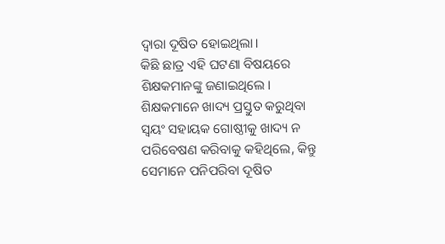ଦ୍ୱାରା ଦୂଷିତ ହୋଇଥିଲା।
କିଛି ଛାତ୍ର ଏହି ଘଟଣା ବିଷୟରେ ଶିକ୍ଷକମାନଙ୍କୁ ଜଣାଇଥିଲେ। ଶିକ୍ଷକମାନେ ଖାଦ୍ୟ ପ୍ରସ୍ତୁତ କରୁଥିବା ସ୍ୱୟଂ ସହାୟକ ଗୋଷ୍ଠୀକୁ ଖାଦ୍ୟ ନ ପରିବେଷଣ କରିବାକୁ କହିଥିଲେ, କିନ୍ତୁ ସେମାନେ ପନିପରିବା ଦୂଷିତ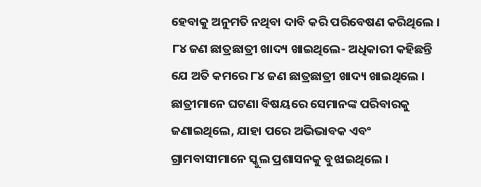ହେବାକୁ ଅନୁମତି ନଥିବା ଦାବି କରି ପରିବେଷଣ କରିଥିଲେ ।
୮୪ ଜଣ ଛାତ୍ରଛାତ୍ରୀ ଖାଦ୍ୟ ଖାଇଥିଲେ- ଅଧିକାରୀ କହିଛନ୍ତି ଯେ ଅତି କମରେ ୮୪ ଜଣ ଛାତ୍ରଛାତ୍ରୀ ଖାଦ୍ୟ ଖାଇଥିଲେ । ଛାତ୍ରୀମାନେ ଘଟଣା ବିଷୟରେ ସେମାନଙ୍କ ପରିବାରକୁ ଜଣାଇଥିଲେ, ଯାହା ପରେ ଅଭିଭାବକ ଏବଂ ଗ୍ରାମବାସୀମାନେ ସ୍କୁଲ ପ୍ରଶାସନକୁ ବୁଝାଇଥିଲେ ।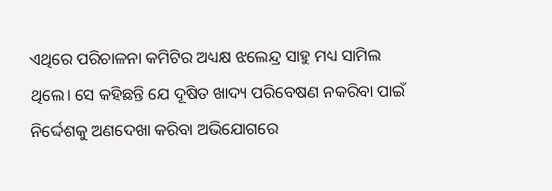ଏଥିରେ ପରିଚାଳନା କମିଟିର ଅଧ୍ୟକ୍ଷ ଝଲେନ୍ଦ୍ର ସାହୁ ମଧ୍ୟ ସାମିଲ ଥିଲେ। ସେ କହିଛନ୍ତି ଯେ ଦୂଷିତ ଖାଦ୍ୟ ପରିବେଷଣ ନକରିବା ପାଇଁ ନିର୍ଦ୍ଦେଶକୁ ଅଣଦେଖା କରିବା ଅଭିଯୋଗରେ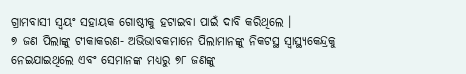ଗ୍ରାମବାସୀ ସ୍ୱୟଂ ସହାୟକ ଗୋଷ୍ଠୀକୁ ହଟାଇବା ପାଇଁ ଦାବି କରିଥିଲେ ।
୭ ଜଣ ପିଲାଙ୍କୁ ଟୀକାକରଣ- ଅଭିଭାବକମାନେ ପିଲାମାନଙ୍କୁ ନିକଟସ୍ଥ ସ୍ୱାସ୍ଥ୍ୟକେନ୍ଦ୍ରକୁ ନେଇଯାଇଥିଲେ ଏବଂ ସେମାନଙ୍କ ମଧ୍ୟରୁ ୭୮ ଜଣଙ୍କୁ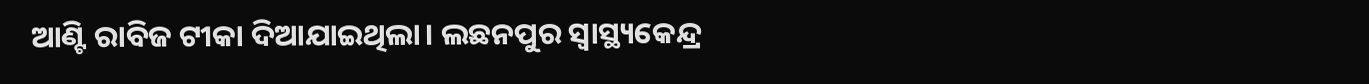ଆଣ୍ଟି ରାବିଜ ଟୀକା ଦିଆଯାଇଥିଲା। ଲଛନପୁର ସ୍ୱାସ୍ଥ୍ୟକେନ୍ଦ୍ର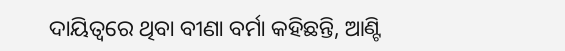ଦାୟିତ୍ୱରେ ଥିବା ବୀଣା ବର୍ମା କହିଛନ୍ତି, ଆଣ୍ଟି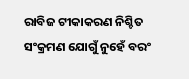ରାବିଜ ଟୀକାକରଣ ନିଶ୍ଚିତ ସଂକ୍ରମଣ ଯୋଗୁଁ ନୁହେଁ ବରଂ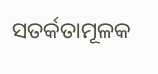ସତର୍କତାମୂଳକ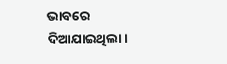ଭାବରେ ଦିଆଯାଇଥିଲା।